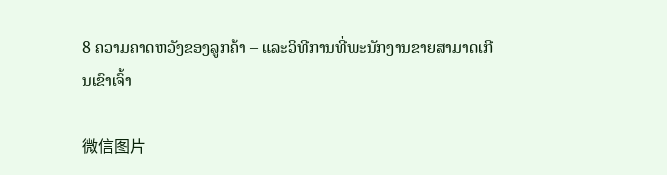8 ຄວາມຄາດຫວັງຂອງລູກຄ້າ – ແລະວິທີການທີ່ພະນັກງານຂາຍສາມາດເກີນເຂົາເຈົ້າ

微信图片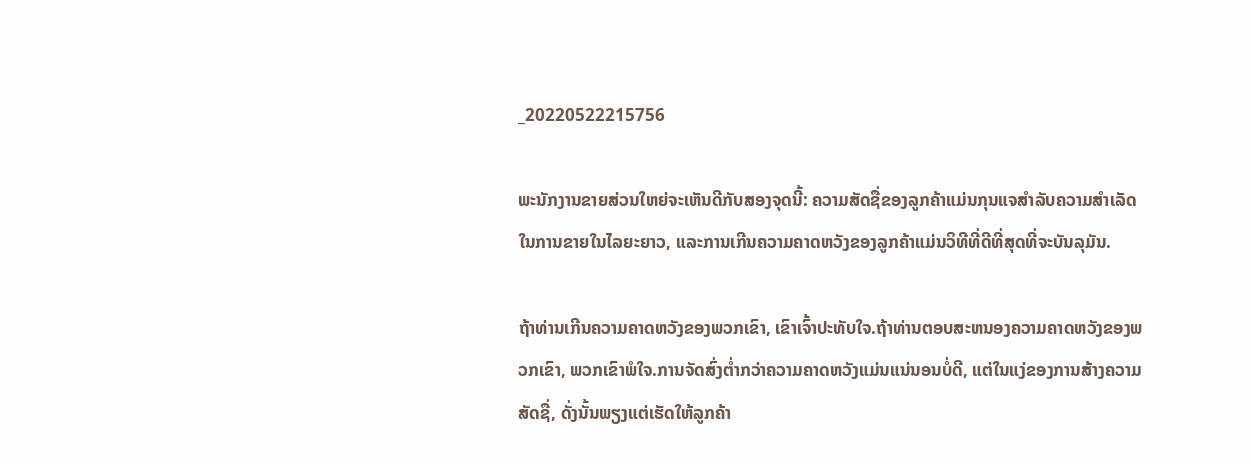_20220522215756

ພະນັກງານຂາຍສ່ວນໃຫຍ່ຈະເຫັນດີກັບສອງຈຸດນີ້: ຄວາມສັດຊື່ຂອງລູກຄ້າແມ່ນກຸນແຈສໍາລັບຄວາມສໍາເລັດໃນການຂາຍໃນໄລຍະຍາວ, ແລະການເກີນຄວາມຄາດຫວັງຂອງລູກຄ້າແມ່ນວິທີທີ່ດີທີ່ສຸດທີ່ຈະບັນລຸມັນ.

ຖ້າທ່ານເກີນຄວາມຄາດຫວັງຂອງພວກເຂົາ, ເຂົາເຈົ້າປະທັບໃຈ.ຖ້າທ່ານຕອບສະຫນອງຄວາມຄາດຫວັງຂອງພວກເຂົາ, ພວກເຂົາພໍໃຈ.ການຈັດສົ່ງຕໍ່າກວ່າຄວາມຄາດຫວັງແມ່ນແນ່ນອນບໍ່ດີ, ແຕ່ໃນແງ່ຂອງການສ້າງຄວາມສັດຊື່, ດັ່ງນັ້ນພຽງແຕ່ເຮັດໃຫ້ລູກຄ້າ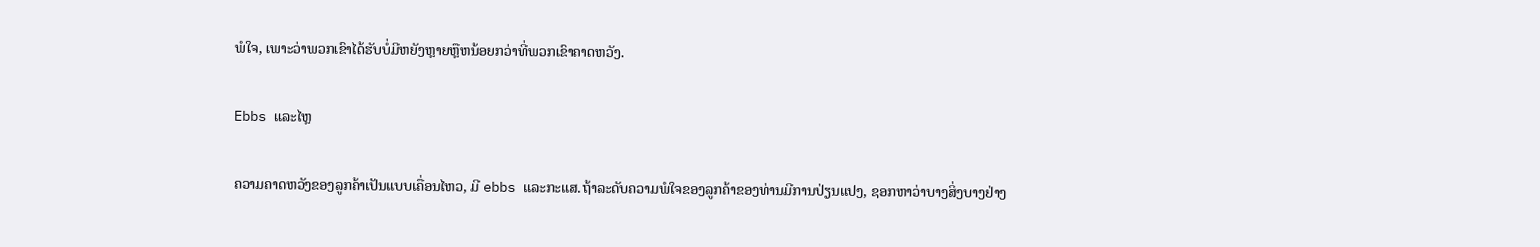ພໍໃຈ, ເພາະວ່າພວກເຂົາໄດ້ຮັບບໍ່ມີຫຍັງຫຼາຍຫຼືຫນ້ອຍກວ່າທີ່ພວກເຂົາຄາດຫວັງ.

Ebbs ແລະໄຫຼ

ຄວາມຄາດຫວັງຂອງລູກຄ້າເປັນແບບເຄື່ອນໄຫວ, ມີ ebbs ແລະກະແສ.ຖ້າລະດັບຄວາມພໍໃຈຂອງລູກຄ້າຂອງທ່ານມີການປ່ຽນແປງ, ຊອກຫາວ່າບາງສິ່ງບາງຢ່າງ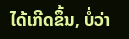ໄດ້ເກີດຂຶ້ນ, ບໍ່ວ່າ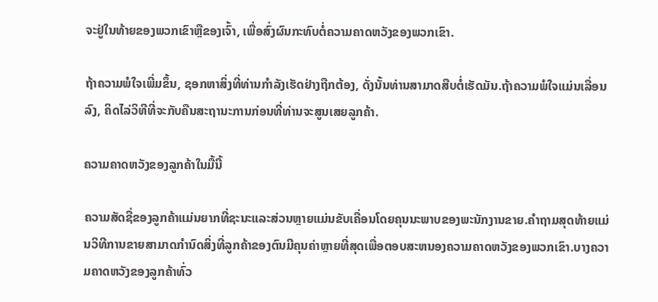ຈະຢູ່ໃນທ້າຍຂອງພວກເຂົາຫຼືຂອງເຈົ້າ, ເພື່ອສົ່ງຜົນກະທົບຕໍ່ຄວາມຄາດຫວັງຂອງພວກເຂົາ.

ຖ້າຄວາມພໍໃຈເພີ່ມຂຶ້ນ, ຊອກຫາສິ່ງທີ່ທ່ານກໍາລັງເຮັດຢ່າງຖືກຕ້ອງ, ດັ່ງນັ້ນທ່ານສາມາດສືບຕໍ່ເຮັດມັນ.ຖ້າຄວາມພໍໃຈແມ່ນເລື່ອນລົງ, ຄິດໄລ່ວິທີທີ່ຈະກັບຄືນສະຖານະການກ່ອນທີ່ທ່ານຈະສູນເສຍລູກຄ້າ.

ຄວາມຄາດຫວັງຂອງລູກຄ້າໃນມື້ນີ້

ຄວາມສັດຊື່ຂອງລູກຄ້າແມ່ນຍາກທີ່ຊະນະແລະສ່ວນຫຼາຍແມ່ນຂັບເຄື່ອນໂດຍຄຸນນະພາບຂອງພະນັກງານຂາຍ.ຄໍາຖາມສຸດທ້າຍແມ່ນວິທີການຂາຍສາມາດກໍານົດສິ່ງທີ່ລູກຄ້າຂອງຕົນມີຄຸນຄ່າຫຼາຍທີ່ສຸດເພື່ອຕອບສະຫນອງຄວາມຄາດຫວັງຂອງພວກເຂົາ.ບາງຄວາມຄາດຫວັງຂອງລູກຄ້າທົ່ວ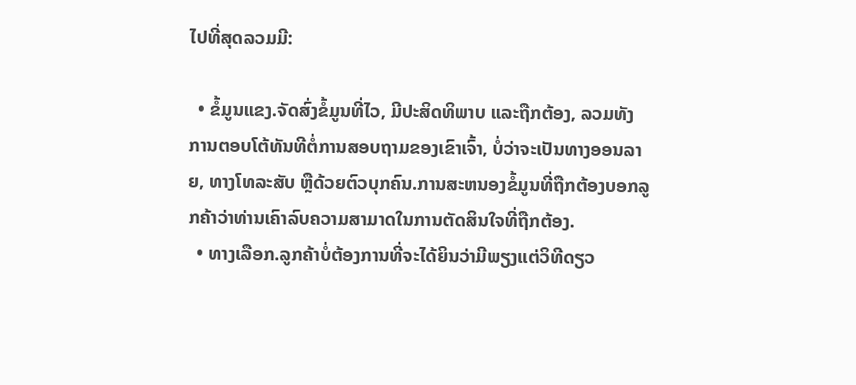ໄປທີ່ສຸດລວມມີ:

  • ຂໍ້ມູນແຂງ.ຈັດສົ່ງຂໍ້ມູນທີ່ໄວ, ມີປະສິດທິພາບ ແລະຖືກຕ້ອງ, ລວມທັງການຕອບໂຕ້ທັນທີຕໍ່ການສອບຖາມຂອງເຂົາເຈົ້າ, ບໍ່ວ່າຈະເປັນທາງອອນລາຍ, ທາງໂທລະສັບ ຫຼືດ້ວຍຕົວບຸກຄົນ.ການສະຫນອງຂໍ້ມູນທີ່ຖືກຕ້ອງບອກລູກຄ້າວ່າທ່ານເຄົາລົບຄວາມສາມາດໃນການຕັດສິນໃຈທີ່ຖືກຕ້ອງ.
  • ທາງເລືອກ.ລູກຄ້າບໍ່ຕ້ອງການທີ່ຈະໄດ້ຍິນວ່າມີພຽງແຕ່ວິທີດຽວ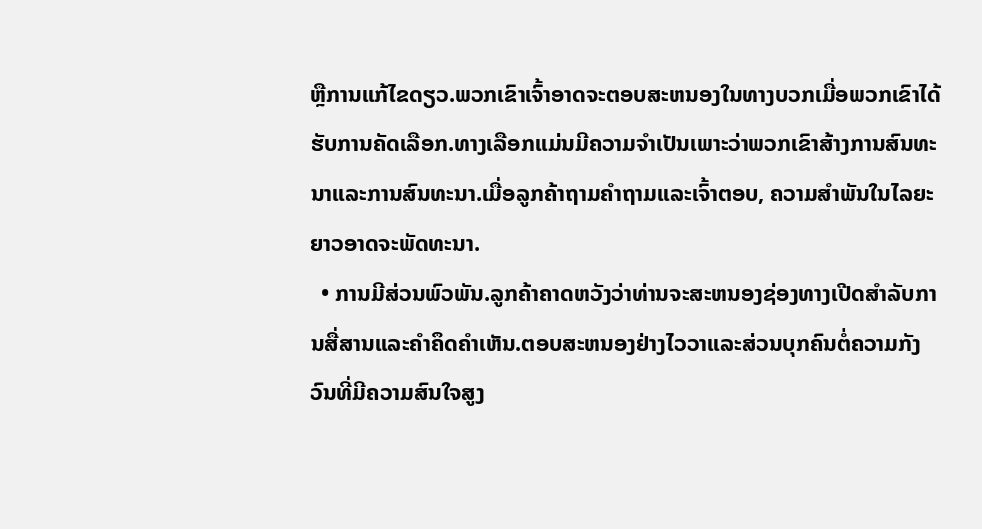ຫຼືການແກ້ໄຂດຽວ.ພວກເຂົາເຈົ້າອາດຈະຕອບສະຫນອງໃນທາງບວກເມື່ອພວກເຂົາໄດ້ຮັບການຄັດເລືອກ.ທາງເລືອກແມ່ນມີຄວາມຈໍາເປັນເພາະວ່າພວກເຂົາສ້າງການສົນທະນາແລະການສົນທະນາ.ເມື່ອລູກຄ້າຖາມຄໍາຖາມແລະເຈົ້າຕອບ, ຄວາມສໍາພັນໃນໄລຍະຍາວອາດຈະພັດທະນາ.
  • ການມີສ່ວນພົວພັນ.ລູກຄ້າຄາດຫວັງວ່າທ່ານຈະສະຫນອງຊ່ອງທາງເປີດສໍາລັບການສື່ສານແລະຄໍາຄຶດຄໍາເຫັນ.ຕອບສະຫນອງຢ່າງໄວວາແລະສ່ວນບຸກຄົນຕໍ່ຄວາມກັງວົນທີ່ມີຄວາມສົນໃຈສູງ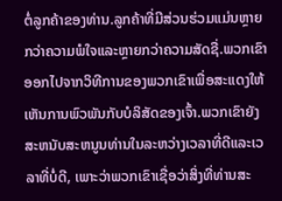ຕໍ່ລູກຄ້າຂອງທ່ານ.ລູກຄ້າທີ່ມີສ່ວນຮ່ວມແມ່ນຫຼາຍກວ່າຄວາມພໍໃຈແລະຫຼາຍກວ່າຄວາມສັດຊື່.ພວກເຂົາອອກໄປຈາກວິທີການຂອງພວກເຂົາເພື່ອສະແດງໃຫ້ເຫັນການພົວພັນກັບບໍລິສັດຂອງເຈົ້າ.ພວກເຂົາຍັງສະຫນັບສະຫນູນທ່ານໃນລະຫວ່າງເວລາທີ່ດີແລະເວລາທີ່ບໍ່ດີ, ເພາະວ່າພວກເຂົາເຊື່ອວ່າສິ່ງທີ່ທ່ານສະ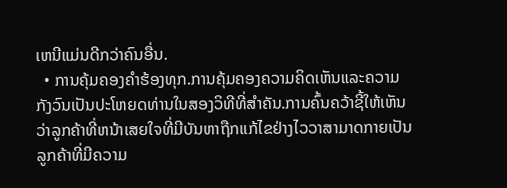ເຫນີແມ່ນດີກວ່າຄົນອື່ນ.
  • ການຄຸ້ມຄອງຄໍາຮ້ອງທຸກ.ການຄຸ້ມຄອງຄວາມຄິດເຫັນແລະຄວາມກັງວົນເປັນປະໂຫຍດທ່ານໃນສອງວິທີທີ່ສໍາຄັນ.ການຄົ້ນຄວ້າຊີ້ໃຫ້ເຫັນວ່າລູກຄ້າທີ່ຫນ້າເສຍໃຈທີ່ມີບັນຫາຖືກແກ້ໄຂຢ່າງໄວວາສາມາດກາຍເປັນລູກຄ້າທີ່ມີຄວາມ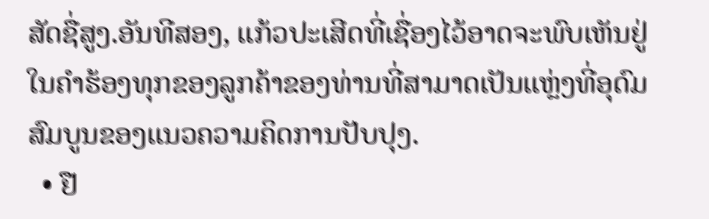ສັດຊື່ສູງ.ອັນທີສອງ, ແກ້ວປະເສີດທີ່ເຊື່ອງໄວ້ອາດຈະພົບເຫັນຢູ່ໃນຄໍາຮ້ອງທຸກຂອງລູກຄ້າຂອງທ່ານທີ່ສາມາດເປັນແຫຼ່ງທີ່ອຸດົມສົມບູນຂອງແນວຄວາມຄິດການປັບປຸງ.
  • ຢື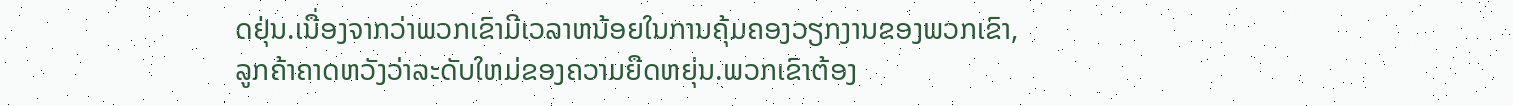ດຢຸ່ນ.ເນື່ອງຈາກວ່າພວກເຂົາມີເວລາຫນ້ອຍໃນການຄຸ້ມຄອງວຽກງານຂອງພວກເຂົາ, ລູກຄ້າຄາດຫວັງວ່າລະດັບໃຫມ່ຂອງຄວາມຍືດຫຍຸ່ນ.ພວກເຂົາຕ້ອງ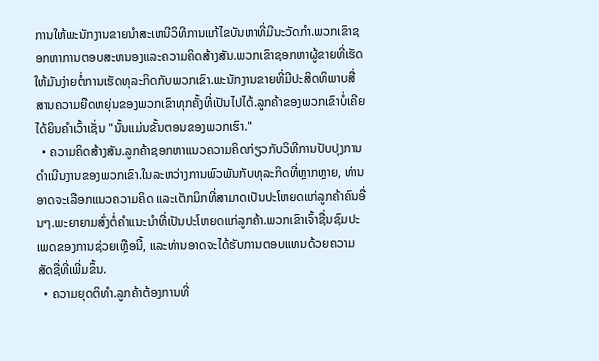ການໃຫ້ພະນັກງານຂາຍນໍາສະເຫນີວິທີການແກ້ໄຂບັນຫາທີ່ມີນະວັດກໍາ.ພວກເຂົາຊອກຫາການຕອບສະຫນອງແລະຄວາມຄິດສ້າງສັນ.ພວກເຂົາຊອກຫາຜູ້ຂາຍທີ່ເຮັດໃຫ້ມັນງ່າຍຕໍ່ການເຮັດທຸລະກິດກັບພວກເຂົາ.ພະນັກງານຂາຍທີ່ມີປະສິດທິພາບສື່ສານຄວາມຍືດຫຍຸ່ນຂອງພວກເຂົາທຸກຄັ້ງທີ່ເປັນໄປໄດ້.ລູກຄ້າຂອງພວກເຂົາບໍ່ເຄີຍໄດ້ຍິນຄໍາເວົ້າເຊັ່ນ "ນັ້ນແມ່ນຂັ້ນຕອນຂອງພວກເຮົາ."
  • ຄວາມຄິດສ້າງສັນ.ລູກຄ້າຊອກຫາແນວຄວາມຄິດກ່ຽວກັບວິທີການປັບປຸງການດໍາເນີນງານຂອງພວກເຂົາ.ໃນລະຫວ່າງການພົວພັນກັບທຸລະກິດທີ່ຫຼາກຫຼາຍ, ທ່ານອາດຈະເລືອກແນວຄວາມຄິດ ແລະເຕັກນິກທີ່ສາມາດເປັນປະໂຫຍດແກ່ລູກຄ້າຄົນອື່ນໆ.ພະຍາຍາມສົ່ງຕໍ່ຄໍາແນະນໍາທີ່ເປັນປະໂຫຍດແກ່ລູກຄ້າ.ພວກເຂົາເຈົ້າຊື່ນຊົມປະເພດຂອງການຊ່ວຍເຫຼືອນີ້, ແລະທ່ານອາດຈະໄດ້ຮັບການຕອບແທນດ້ວຍຄວາມສັດຊື່ທີ່ເພີ່ມຂຶ້ນ.
  • ຄວາມຍຸດຕິທຳ.ລູກຄ້າຕ້ອງການທີ່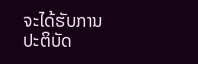ຈະໄດ້ຮັບການປະຕິບັດ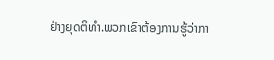ຢ່າງຍຸດຕິທໍາ.ພວກເຂົາຕ້ອງການຮູ້ວ່າກາ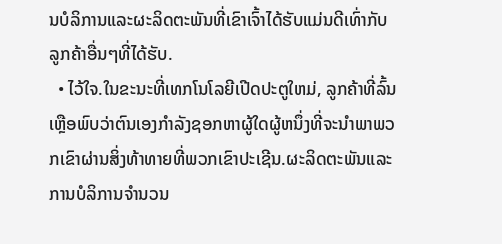ນບໍລິການແລະຜະລິດຕະພັນທີ່ເຂົາເຈົ້າໄດ້ຮັບແມ່ນດີເທົ່າກັບລູກຄ້າອື່ນໆທີ່ໄດ້ຮັບ.
  • ໄວ້ໃຈ.ໃນຂະນະທີ່ເທກໂນໂລຍີເປີດປະຕູໃຫມ່, ລູກຄ້າທີ່ລົ້ນເຫຼືອພົບວ່າຕົນເອງກໍາລັງຊອກຫາຜູ້ໃດຜູ້ຫນຶ່ງທີ່ຈະນໍາພາພວກເຂົາຜ່ານສິ່ງທ້າທາຍທີ່ພວກເຂົາປະເຊີນ.ຜະລິດຕະພັນແລະການບໍລິການຈໍານວນ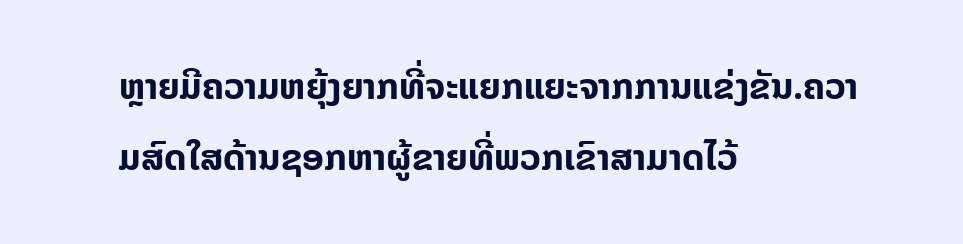ຫຼາຍມີຄວາມຫຍຸ້ງຍາກທີ່ຈະແຍກແຍະຈາກການແຂ່ງຂັນ.ຄວາມສົດໃສດ້ານຊອກຫາຜູ້ຂາຍທີ່ພວກເຂົາສາມາດໄວ້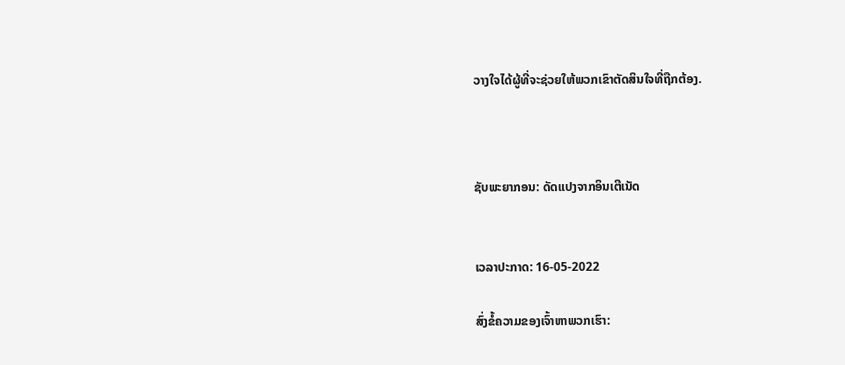ວາງໃຈໄດ້ຜູ້ທີ່ຈະຊ່ວຍໃຫ້ພວກເຂົາຕັດສິນໃຈທີ່ຖືກຕ້ອງ.



ຊັບພະຍາກອນ: ດັດແປງຈາກອິນເຕີເນັດ


ເວລາປະກາດ: 16-05-2022

ສົ່ງຂໍ້ຄວາມຂອງເຈົ້າຫາພວກເຮົາ: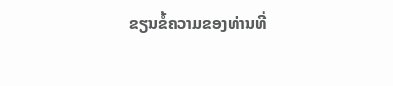ຂຽນຂໍ້ຄວາມຂອງທ່ານທີ່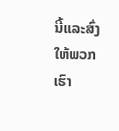ນີ້ແລະສົ່ງໃຫ້ພວກເຮົາ